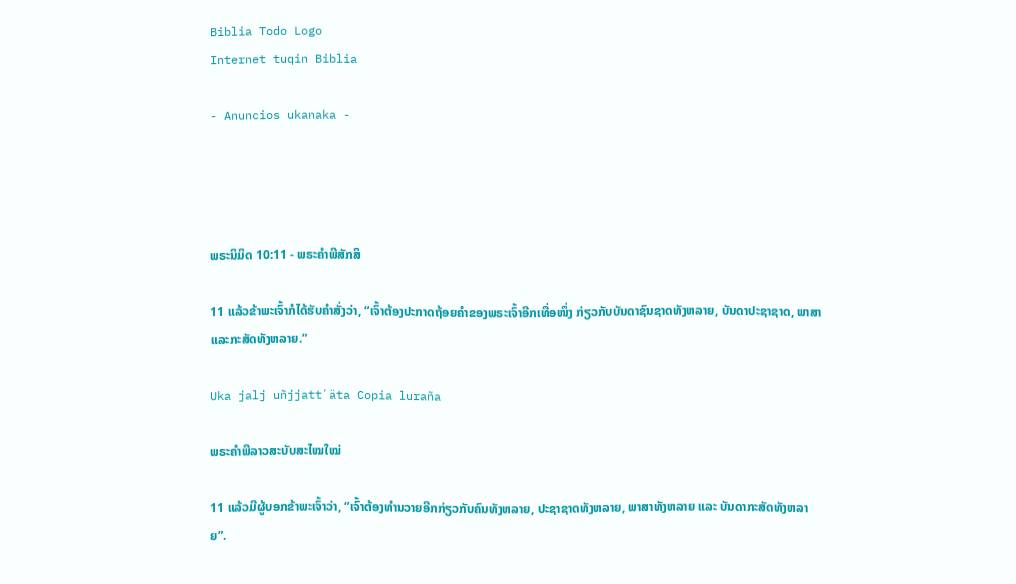Biblia Todo Logo
Internet tuqin Biblia

- Anuncios ukanaka -




ພຣະນິມິດ 10:11 - ພຣະຄຳພີສັກສິ

11 ແລ້ວຂ້າພະເຈົ້າກໍໄດ້ຮັບຄຳສັ່ງວ່າ, “ເຈົ້າຕ້ອງປະກາດຖ້ອຍຄຳຂອງພຣະເຈົ້າອີກເທື່ອໜຶ່ງ ກ່ຽວກັບບັນດາຊົນຊາດທັງຫລາຍ, ບັນດາປະຊາຊາດ, ພາສາ ແລະກະສັດທັງຫລາຍ.”

Uka jalj uñjjattʼäta Copia luraña

ພຣະຄຳພີລາວສະບັບສະໄໝໃໝ່

11 ແລ້ວມີຜູ້ບອກຂ້າພະເຈົ້າວ່າ, “ເຈົ້າຕ້ອງທຳນວາຍອີກກ່ຽວກັບຄົນທັງຫລາຍ, ປະຊາຊາດທັງຫລາຍ, ພາສາທັງຫລາຍ ແລະ ບັນດາກະສັດທັງຫລາຍ”.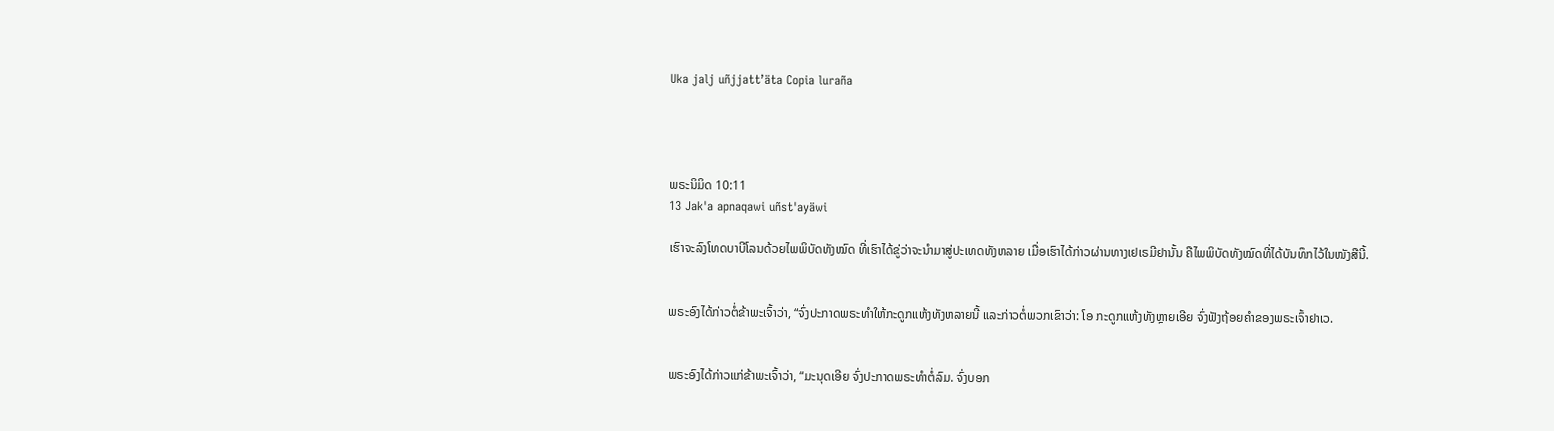Uka jalj uñjjattʼäta Copia luraña




ພຣະນິມິດ 10:11
13 Jak'a apnaqawi uñst'ayäwi

ເຮົາຈະລົງໂທດບາບີໂລນດ້ວຍໄພພິບັດທັງໝົດ ທີ່ເຮົາໄດ້ຂູ່ວ່າຈະນຳມາສູ່ປະເທດທັງຫລາຍ ເມື່ອເຮົາໄດ້ກ່າວຜ່ານທາງເຢເຣມີຢານັ້ນ ຄືໄພພິບັດທັງໝົດທີ່ໄດ້ບັນທຶກໄວ້ໃນໜັງສືນີ້.


ພຣະອົງໄດ້ກ່າວຕໍ່ຂ້າພະເຈົ້າວ່າ, “ຈົ່ງປະກາດພຣະທຳໃຫ້ກະດູກແຫ້ງທັງຫລາຍນີ້ ແລະກ່າວຕໍ່ພວກເຂົາວ່າ: ໂອ ກະດູກແຫ້ງທັງຫຼາຍເອີຍ ຈົ່ງຟັງຖ້ອຍຄຳຂອງພຣະເຈົ້າຢາເວ.


ພຣະອົງໄດ້ກ່າວແກ່ຂ້າພະເຈົ້າວ່າ, “ມະນຸດເອີຍ ຈົ່ງປະກາດພຣະທຳຕໍ່ລົມ. ຈົ່ງບອກ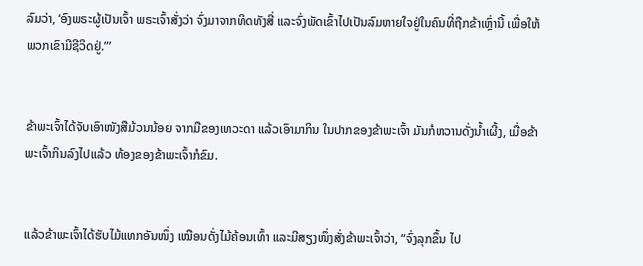ລົມວ່າ, ‘ອົງພຣະຜູ້ເປັນເຈົ້າ ພຣະເຈົ້າສັ່ງວ່າ ຈົ່ງມາຈາກທິດທັງສີ່ ແລະຈົ່ງພັດເຂົ້າໄປເປັນລົມຫາຍໃຈຢູ່ໃນຄົນທີ່ຖືກຂ້າເຫຼົ່ານີ້ ເພື່ອໃຫ້ພວກເຂົາມີຊີວິດຢູ່.”’


ຂ້າພະເຈົ້າໄດ້ຈັບເອົາໜັງສືມ້ວນນ້ອຍ ຈາກມືຂອງເທວະດາ ແລ້ວເອົາມາກິນ ໃນປາກຂອງຂ້າພະເຈົ້າ ມັນກໍຫວານດັ່ງນໍ້າເຜີ້ງ, ເມື່ອຂ້າພະເຈົ້າກິນລົງໄປແລ້ວ ທ້ອງຂອງຂ້າພະເຈົ້າກໍຂົມ.


ແລ້ວຂ້າພະເຈົ້າໄດ້ຮັບໄມ້ແທກອັນໜຶ່ງ ເໝືອນດັ່ງໄມ້ຄ້ອນເທົ້າ ແລະມີສຽງໜຶ່ງສັ່ງຂ້າພະເຈົ້າວ່າ, “ຈົ່ງລຸກຂຶ້ນ ໄປ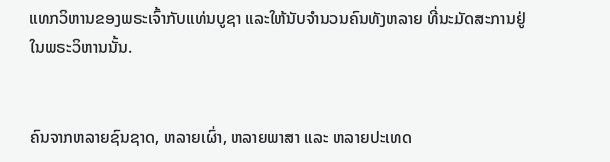ແທກວິຫານຂອງພຣະເຈົ້າກັບແທ່ນບູຊາ ແລະໃຫ້ນັບຈຳນວນຄົນທັງຫລາຍ ທີ່ນະມັດສະການຢູ່ໃນພຣະວິຫານນັ້ນ.


ຄົນຈາກຫລາຍຊົນຊາດ, ຫລາຍເຜົ່າ, ຫລາຍພາສາ ແລະ ຫລາຍປະເທດ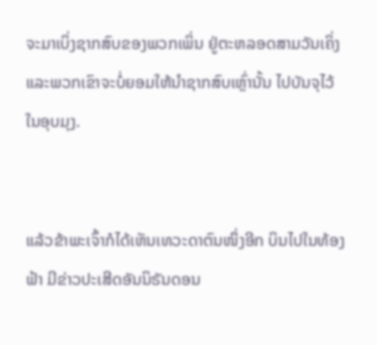ຈະມາເບິ່ງຊາກສົບຂອງພວກເພິ່ນ ຢູ່ຕະຫລອດສາມວັນເຄິ່ງ ແລະພວກເຂົາຈະບໍ່ຍອມໃຫ້ນຳຊາກສົບເຫຼົ່ານັ້ນ ໄປບັນຈຸໄວ້ໃນອຸບມຸງ.


ແລ້ວຂ້າພະເຈົ້າກໍໄດ້ເຫັນເທວະດາຕົນໜຶ່ງອີກ ບິນໄປໃນທ້ອງຟ້າ ມີຂ່າວປະເສີດອັນນິຣັນດອນ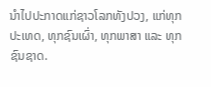ນຳໄປປະກາດແກ່ຊາວໂລກທັງປວງ, ແກ່ທຸກປະເທດ, ທຸກຊົນເຜົ່າ, ທຸກພາສາ ແລະ ທຸກຊົນຊາດ.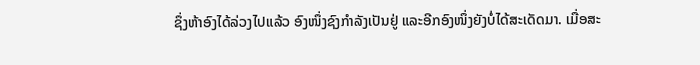ຊຶ່ງຫ້າອົງໄດ້ລ່ວງໄປແລ້ວ ອົງໜຶ່ງຊົງກຳລັງເປັນຢູ່ ແລະອີກອົງໜຶ່ງຍັງບໍ່ໄດ້ສະເດັດມາ. ເມື່ອສະ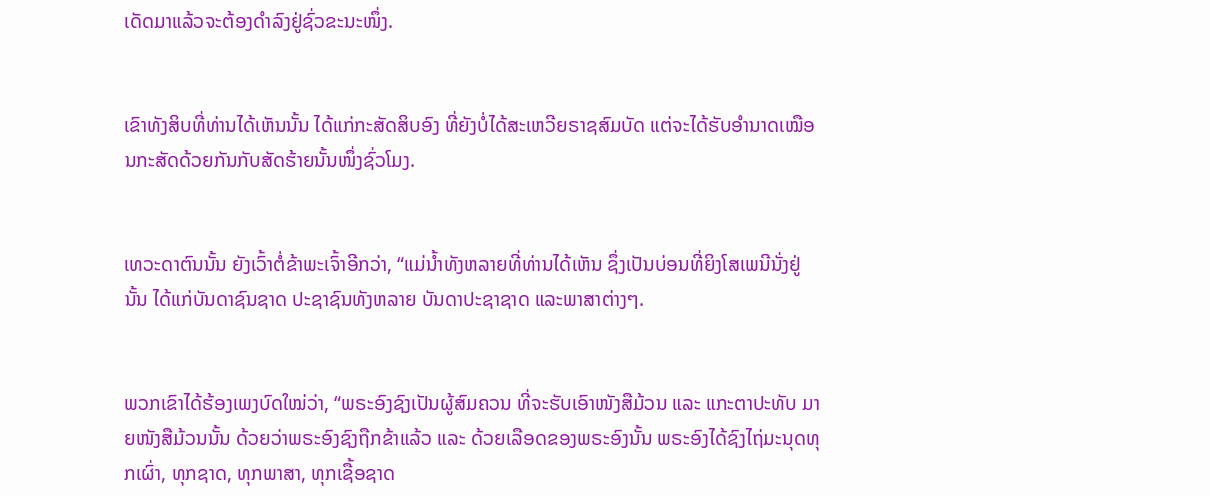ເດັດມາແລ້ວຈະຕ້ອງດຳລົງຢູ່ຊົ່ວຂະນະໜຶ່ງ.


ເຂົາທັງສິບທີ່ທ່ານໄດ້ເຫັນນັ້ນ ໄດ້ແກ່ກະສັດສິບອົງ ທີ່ຍັງບໍ່ໄດ້ສະເຫວີຍຣາຊສົມບັດ ແຕ່ຈະໄດ້ຮັບອຳນາດເໝືອນກະສັດດ້ວຍກັນກັບສັດຮ້າຍນັ້ນໜຶ່ງຊົ່ວໂມງ.


ເທວະດາຕົນນັ້ນ ຍັງເວົ້າຕໍ່ຂ້າພະເຈົ້າອີກວ່າ, “ແມ່ນໍ້າທັງຫລາຍທີ່ທ່ານໄດ້ເຫັນ ຊຶ່ງເປັນບ່ອນທີ່ຍິງໂສເພນີນັ່ງຢູ່ນັ້ນ ໄດ້ແກ່ບັນດາຊົນຊາດ ປະຊາຊົນທັງຫລາຍ ບັນດາປະຊາຊາດ ແລະພາສາຕ່າງໆ.


ພວກເຂົາໄດ້ຮ້ອງເພງບົດໃໝ່ວ່າ, “ພຣະອົງຊົງເປັນຜູ້ສົມຄວນ ທີ່ຈະຮັບເອົາໜັງສືມ້ວນ ແລະ ແກະຕາປະທັບ ມາຍໜັງສືມ້ວນນັ້ນ ດ້ວຍວ່າພຣະອົງຊົງຖືກຂ້າແລ້ວ ແລະ ດ້ວຍເລືອດຂອງພຣະອົງນັ້ນ ພຣະອົງໄດ້ຊົງໄຖ່ມະນຸດທຸກເຜົ່າ, ທຸກຊາດ, ທຸກພາສາ, ທຸກເຊື້ອຊາດ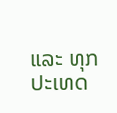ແລະ ທຸກປະເທດ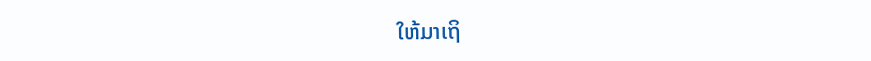ໃຫ້ມາເຖິ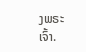ງພຣະເຈົ້າ.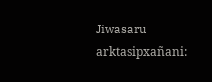Jiwasaru arktasipxañani: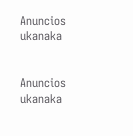Anuncios ukanaka


Anuncios ukanaka